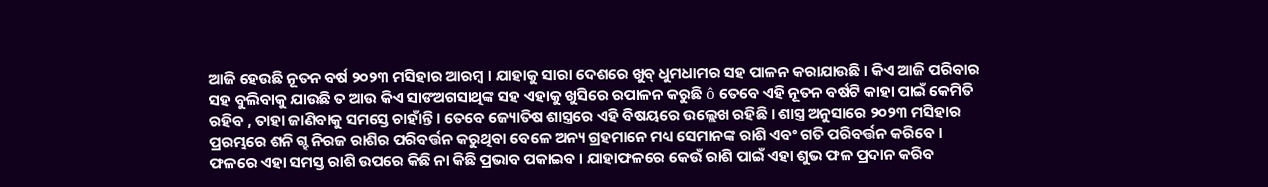ଆଜି ହେଉଛି ନୂତନ ବର୍ଷ ୨୦୨୩ ମସିହାର ଆରମ୍ବ । ଯାହାକୁ ସାରା ଦେଶରେ ଖୁବ୍ ଧୁମଧାମର ସହ ପାଳନ କରାଯାଉଛି । କିଏ ଆଜି ପରିବାର ସହ ବୁଲିବାକୁ ଯାଉଛି ତ ଆଉ କିଏ ସାଙଅଗସାଥିଙ୍କ ସହ ଏହାକୁ ଖୁସିରେ ରପାଳନ କରୁଛି ô ତେବେ ଏହି ନୂତନ ବର୍ଷଟି କାହା ପାଇଁ କେମିତି ରହିବ , ତାହା ଜାଣିବାକୁ ସମସ୍ତେ ଚାହାଁନ୍ତି । ତେବେ ଜ୍ୟୋତିଷ ଶାସ୍ତ୍ରରେ ଏହି ବିଷୟରେ ଉଲ୍ଲେଖ ରହିଛି । ଶାସ୍ତ୍ର ଅନୁସାରେ ୨୦୨୩ ମସିହାର ପ୍ରରମ୍ଭରେ ଶନି ଗ୍ହ ନିରଜ ରାଶିର ପରିବର୍ତ୍ତନ କରୁଥିବା ବେଳେ ଅନ୍ୟ ଗ୍ରହମାନେ ମଧ୍ୟ ସେମାନଙ୍କ ରାଶି ଏବଂ ଗତି ପରିବର୍ତ୍ତନ କରିବେ । ଫଳରେ ଏହା ସମସ୍ତ ରାଶି ଉପରେ କିଛି ନା କିଛି ପ୍ରଭାବ ପକାଇବ । ଯାହାଫଳରେ କେଉଁ ରାଶି ପାଇଁ ଏହା ଶୁଭ ଫଳ ପ୍ରଦାନ କରିବ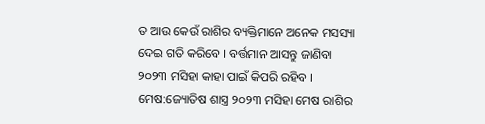ତ ଆଉ କେଉଁ ରାଶିର ବ୍ୟକ୍ତିମାନେ ଅନେକ ମସସ୍ୟା ଦେଇ ଗତି କରିବେ । ବର୍ତ୍ତମାନ ଆସନ୍ତୁ ଜାଣିବା ୨୦୨୩ ମସିହା କାହା ପାଇଁ କିପରି ରହିବ ।
ମେଷ:ଜ୍ୟୋତିଷ ଶାସ୍ତ୍ର ୨୦୨୩ ମସିହା ମେଷ ରାଶିର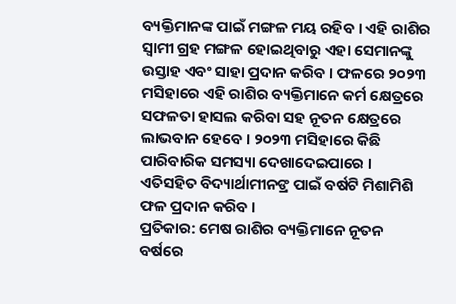ବ୍ୟକ୍ତିମାନଙ୍କ ପାଇଁ ମଙ୍ଗଳ ମୟ ରହିବ । ଏହି ରାଶିର ସ୍ୱାମୀ ଗ୍ରହ ମଙ୍ଗଳ ହୋଇଥିବାରୁ ଏହା ସେମାନଙ୍କୁ ଉସ୍ତାହ ଏବଂ ସାହା ପ୍ରଦାନ କରିବ । ଫଳରେ ୨୦୨୩ ମସିହାରେ ଏହି ରାଶିର ବ୍ୟକ୍ତିମାନେ କର୍ମ କ୍ଷେତ୍ରରେ ସଫଳତା ହାସଲ କରିବା ସହ ନୂତନ କ୍ଷେତ୍ରରେ ଲାଭବାନ ହେବେ । ୨୦୨୩ ମସିହାରେ କିଛି ପାରିବାରିକ ସମସ୍ୟା ଦେଖାଦେଇପାରେ । ଏତିସହିତ ବିଦ୍ୟାର୍ଥାମୀନଙ୍ର ପାଇଁ ବର୍ଷଟି ମିଶାମିଶି ଫଳ ପ୍ରଦାନ କରିବ ।
ପ୍ରତିକାର: ମେଷ ରାଶିର ବ୍ୟକ୍ତିମାନେ ନୂତନ ବର୍ଷରେ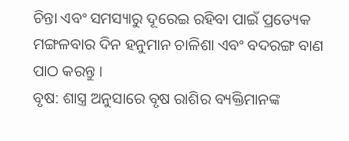ଚିନ୍ତା ଏବଂ ସମସ୍ୟାରୁ ଦୂରେଇ ରହିବା ପାଇଁ ପ୍ରତ୍ୟେକ ମଙ୍ଗଳବାର ଦିନ ହନୁମାନ ଚାଳିଶା ଏବଂ ବଦରଙ୍ଗ ବାଣ ପାଠ କରନ୍ତୁ ।
ବୃଷ: ଶାସ୍ତ୍ର ଅନୁସାରେ ବୃଷ ରାଶିର ବ୍ୟକ୍ତିମାନଙ୍କ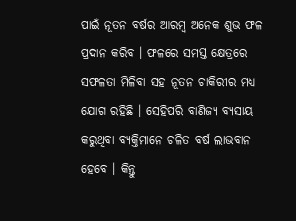ପାଇଁ ନୂତନ ବର୍ଷର ଆରମ୍ବ ଅନେକ ଶୁଭ ଫଳ ପ୍ରଦାନ କରିବ । ଫଳରେ ସମସ୍ତ କ୍ଷେତ୍ରରେ ସଫଳତା ମିଳିବା ସହ ନୂତନ ଚାକିରୀର ମଧ୍ୟ ଯୋଗ ରହିଛି । ସେହିପରି ବାଣିଜ୍ୟ ବ୍ୟସାୟ କରୁଥିବା ବ୍ୟକ୍ତିମାନେ ଚଳିତ ବର୍ଷ ଲାଭବାନ ହେବେ । କିନ୍ତୁ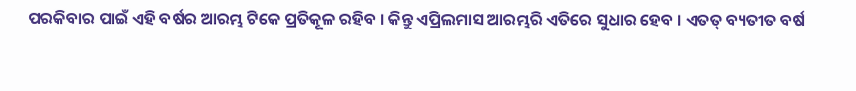ପରକିବାର ପାଇଁ ଏହି ବର୍ଷର ଆରମ୍ଭ ଟିକେ ପ୍ରତିକୂଳ ରହିବ । କିନ୍ତୁ ଏପ୍ରିଲମାସ ଆରମ୍ଭରି ଏତିରେ ସୁଧାର ହେବ । ଏତତ୍ ବ୍ୟତୀତ ବର୍ଷ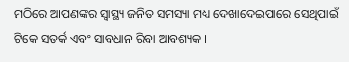ମଠିରେ ଆପଣଙ୍କର ସ୍ୱାସ୍ଥ୍ୟ ଜନିତ ସମସ୍ୟା ମଧ୍ୟ ଦେଖାଦେଇପାରେ ସେଥିପାଇଁ ଟିକେ ସତର୍କ ଏବଂ ସାବଧାନ ରିବା ଆବଶ୍ୟକ ।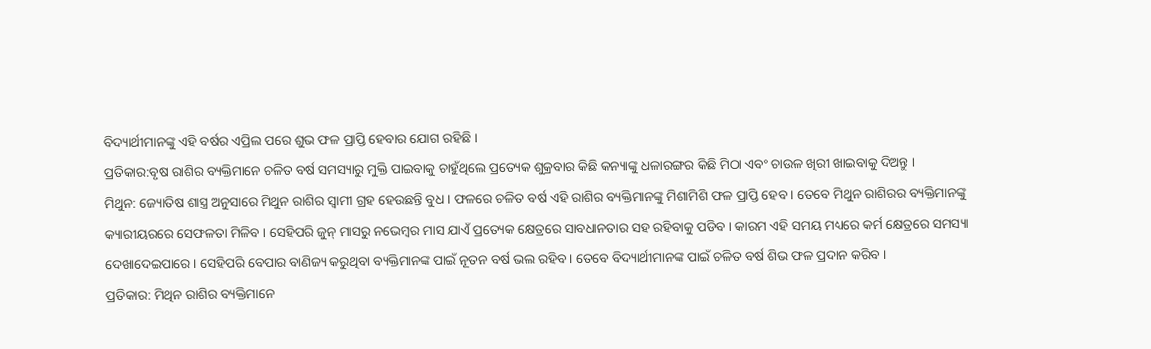ବିଦ୍ୟାର୍ଥୀମାନଙ୍କୁ ଏହି ବର୍ଷର ଏପ୍ରିଲ ପରେ ଶୁଭ ଫଳ ପ୍ରାପ୍ତି ହେବାର ଯୋଗ ରହିଛି ।
ପ୍ରତିକାର:ବୃଷ ରାଶିର ବ୍ୟକ୍ତିମାନେ ଚଳିତ ବର୍ଷ ସମସ୍ୟାରୁ ମୁକ୍ତି ପାଇବାକୁ ଚାହୁଁଥିଲେ ପ୍ରତ୍ୟେକ ଶୁକ୍ରବାର କିଛି କନ୍ୟାଙ୍କୁ ଧଳାରଙ୍ଗର କିଛି ମିଠା ଏବଂ ଚାଉଳ ଖିରୀ ଖାଇବାକୁ ଦିଅନ୍ତୁ ।
ମିଥୁନ: ଜ୍ୟୋତିଷ ଶାସ୍ତ୍ର ଅନୁସାରେ ମିଥୁନ ରାଶିର ସ୍ୱାମୀ ଗ୍ରହ ହେଉଛନ୍ତି ବୁଧ । ଫଳରେ ଚଳିତ ବର୍ଷ ଏହି ରାଶିର ବ୍ୟକ୍ତିମାନଙ୍କୁ ମିଶାମିଶି ଫଳ ପ୍ରାପ୍ତି ହେବ । ତେବେ ମିଥୁନ ରାଶିରର ବ୍ୟକ୍ତିମାନଙ୍କୁ କ୍ୟାରୀୟରରେ ସେଫଳତା ମିଳିବ । ସେହିପରି ଜୁନ୍ ମାସରୁ ନଭେମ୍ବର ମାସ ଯାଏଁ ପ୍ରତ୍ୟେକ କ୍ଷେତ୍ରରେ ସାବଧାନତାର ସହ ରହିବାକୁ ପଡିବ । କାରମ ଏହି ସମୟ ମଧ୍ୟରେ କର୍ମ କ୍ଷେତ୍ରରେ ସମସ୍ୟା ଦେଖାଦେଇପାରେ । ସେହିପରି ବେପାର ବାଣିଜ୍ୟ କରୁଥିବା ବ୍ୟକ୍ତିମାନଙ୍କ ପାଇଁ ନୂତନ ବର୍ଷ ଭଲ ରହିବ । ତେବେ ବିଦ୍ୟାର୍ଥୀମାନଙ୍କ ପାଇଁ ଚଳିତ ବର୍ଷ ଶିଭ ଫଳ ପ୍ରଦାନ କରିବ ।
ପ୍ରତିକାର: ମିଥିନ ରାଶିର ବ୍ୟକ୍ତିମାନେ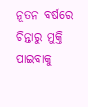ନୂତନ ବର୍ଷରେ ଚିନ୍ତାରୁ ମୁକ୍ତି ପାଇବାକୁ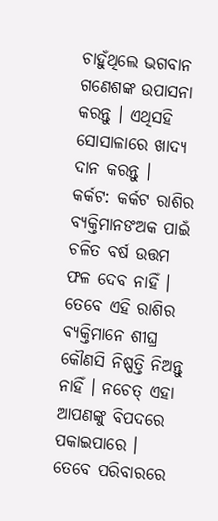ଚାହୁଁଥିଲେ ଭଗବାନ ଗଣେଶଙ୍କ ଉପାସନା କରନ୍ତୁ । ଏଥିସହି ସୋସାଳାରେ ଖାଦ୍ୟ ଦାନ କରନ୍ତୁ ।
କର୍କଟ: କର୍କଟ ରାଶିର ବ୍ୟକ୍ତିମାନଙଅକ ପାଇଁ ଚଳିତ ବର୍ଷ ଉତ୍ତମ ଫଳ ଦେବ ନାହିଁ । ତେବେ ଏହି ରାଶିର ବ୍ୟକ୍ତିମାନେ ଶୀଘ୍ର କୌଣସି ନିଷ୍ପତ୍ତି ନିଅନ୍ତୁ ନାହିଁ । ନଚେତ୍ ଏହା ଆପଣଙ୍କୁ ବିପଦରେ ପକାଇପାରେ । ତେବେ ପରିବାରରେ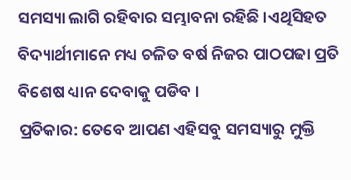ସମସ୍ୟା ଲାଗି ରହିବାର ସମ୍ଭାବନା ରହିଛି ।ଏଥିସିହତ ବିଦ୍ୟାର୍ଥୀମାନେ ମଧ୍ୟ ଚଳିତ ବର୍ଷ ନିଜର ପାଠପଢା ପ୍ରତି ବିଶେଷ ଧ୍ୟାନ ଦେବାକୁ ପଡିବ ।
ପ୍ରତିକାର: ତେବେ ଆପଣ ଏହିସବୁ ସମସ୍ୟାରୁ ମୁକ୍ତି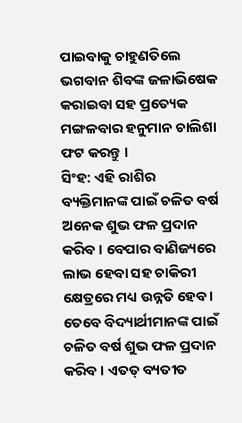ପାଇବାକୁ ଚାହୁଣତିଲେ ଭଗବାନ ଶିବଙ୍କ ଜଳାଭିଷେକ କରାଇବା ସହ ପ୍ରତ୍ୟେକ ମଙ୍ଗଳବାର ହନୁମାନ ଚାଲିଶା ଫଟ କରନ୍ତୁ ।
ସିଂହ: ଏହି ରାଶିର ବ୍ୟକ୍ତିମାନଙ୍କ ପାଇଁ ଚଳିତ ବର୍ଷ ଅନେକ ଶୁଭ ଫଳ ପ୍ରଦାନ କରିବ । ବେପାର ବାଣିଜ୍ୟରେ ଲାଭ ହେବା ସହ ଚାକିରୀ କ୍ଷେତ୍ରରେ ମଧ୍ୟ ଉନ୍ନତି ହେବ । ତେବେ ବିଦ୍ୟାର୍ଥୀମାନଙ୍କ ପାଇଁ ଚଳିତ ବର୍ଷ ଶୁଭ ଫଳ ପ୍ରଦାନ କରିବ । ଏତତ୍ ବ୍ୟତୀତ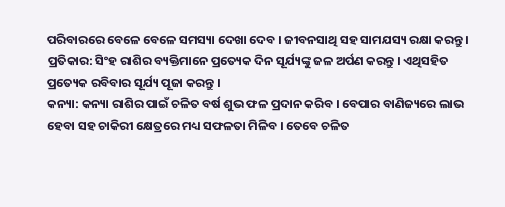ପରିବାରରେ ବେଳେ ବେଳେ ସମସ୍ୟା ଦେଖା ଦେବ । ଜୀବନସାଥି ସହ ସାମଯସ୍ୟ ରକ୍ଷା କରନ୍ତୁ ।
ପ୍ରତିକାର: ସିଂହ ରାଶିର ବ୍ୟକ୍ତିମାନେ ପ୍ରତ୍ୟେକ ଦିନ ସୂର୍ଯ୍ୟଙ୍କୁ ଜଳ ଅର୍ପଣ କରନ୍ତୁ । ଏଥିସହିତ ପ୍ରତ୍ୟେକ ରବିବାର ସୂର୍ଯ୍ୟ ପୂଜା କରନ୍ତୁ ।
କନ୍ୟା: କନ୍ୟା ରାଶିର ପାଇଁ ଚଳିତ ବର୍ଷ ଶୁଭ ଫଳ ପ୍ରଦାନ କରିବ । ବେପାର ବାଣିଜ୍ୟରେ ଲାଭ ହେବା ସହ ଚାକିରୀ କ୍ଷେତ୍ରରେ ମଧ୍ୟ ସଫଳତା ମିଳିବ । ତେବେ ଚଳିତ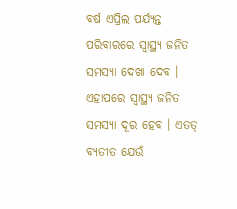ବର୍ଷ ଏପ୍ରିଲ ପର୍ଯ୍ୟନ୍ତ ପରିବାରରେ ସ୍ୱାସ୍ଥ୍ୟ ଜନିତ ସମସ୍ୟା ଦେଖା ଦେବ । ଏହାପରେ ସ୍ୱାସ୍ଥ୍ୟ ଜନିତ ସମସ୍ୟା ଦୂର ହେବ । ଏତତ୍ ବ୍ୟତୀତ ଯେଉଁ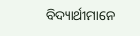ବିଦ୍ୟାର୍ଥୀମାନେ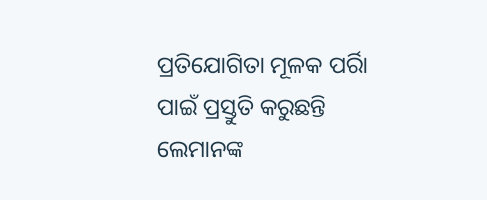ପ୍ରତିଯୋଗିତା ମୂଳକ ପର୍ରିା ପାଇଁ ପ୍ରସ୍ତୁତି କରୁଛନ୍ତି ଲେମାନଙ୍କ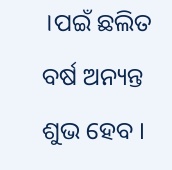।ପଇଁ ଛଲିତ ବର୍ଷ ଅନ୍ୟନ୍ତ ଶୁଭ ହେବ ।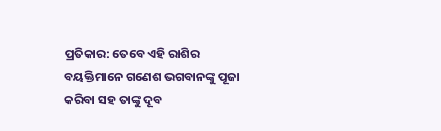ପ୍ରତିକାର: ତେବେ ଏହି ରାଶିର ବୟକ୍ତିମାନେ ଗଣେଶ ଭଗବାନଙ୍କୁ ପୂଜା କରିବା ସହ ତାଙ୍କୁ ଦୂବ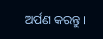ଅର୍ପଣ କରନ୍ତୁ ।